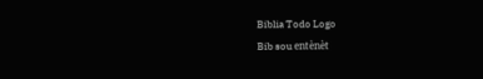Biblia Todo Logo
Bib sou entènèt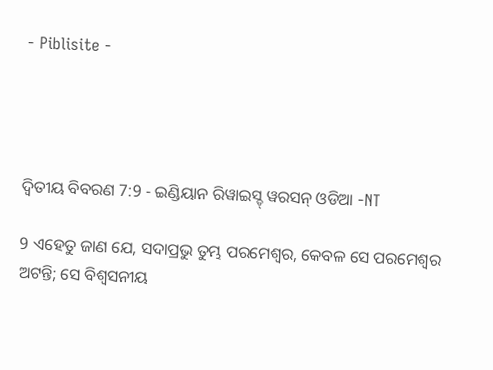- Piblisite -




ଦ୍ଵିତୀୟ ବିବରଣ 7:9 - ଇଣ୍ଡିୟାନ ରିୱାଇସ୍ଡ୍ ୱରସନ୍ ଓଡିଆ -NT

9 ଏହେତୁ ଜାଣ ଯେ, ସଦାପ୍ରଭୁ ତୁମ୍ଭ ପରମେଶ୍ୱର, କେବଳ ସେ ପରମେଶ୍ୱର ଅଟନ୍ତି; ସେ ବିଶ୍ୱସନୀୟ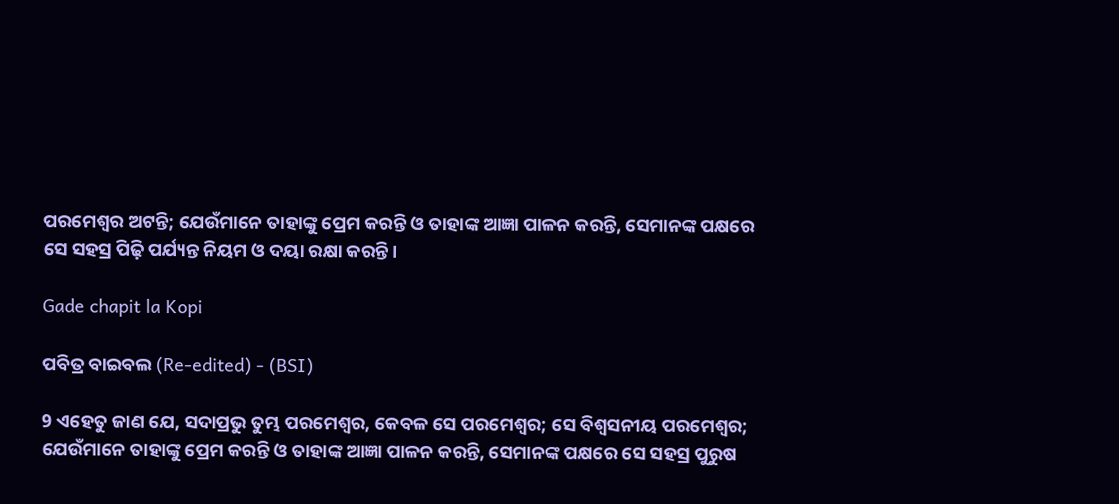ପରମେଶ୍ୱର ଅଟନ୍ତି; ଯେଉଁମାନେ ତାହାଙ୍କୁ ପ୍ରେମ କରନ୍ତି ଓ ତାହାଙ୍କ ଆଜ୍ଞା ପାଳନ କରନ୍ତି, ସେମାନଙ୍କ ପକ୍ଷରେ ସେ ସହସ୍ର ପିଢ଼ି ପର୍ଯ୍ୟନ୍ତ ନିୟମ ଓ ଦୟା ରକ୍ଷା କରନ୍ତି।

Gade chapit la Kopi

ପବିତ୍ର ବାଇବଲ (Re-edited) - (BSI)

9 ଏହେତୁ ଜାଣ ଯେ, ସଦାପ୍ରଭୁ ତୁମ୍ଭ ପରମେଶ୍ଵର, କେବଳ ସେ ପରମେଶ୍ଵର; ସେ ବିଶ୍ଵସନୀୟ ପରମେଶ୍ଵର; ଯେଉଁମାନେ ତାହାଙ୍କୁ ପ୍ରେମ କରନ୍ତି ଓ ତାହାଙ୍କ ଆଜ୍ଞା ପାଳନ କରନ୍ତି, ସେମାନଙ୍କ ପକ୍ଷରେ ସେ ସହସ୍ର ପୁରୁଷ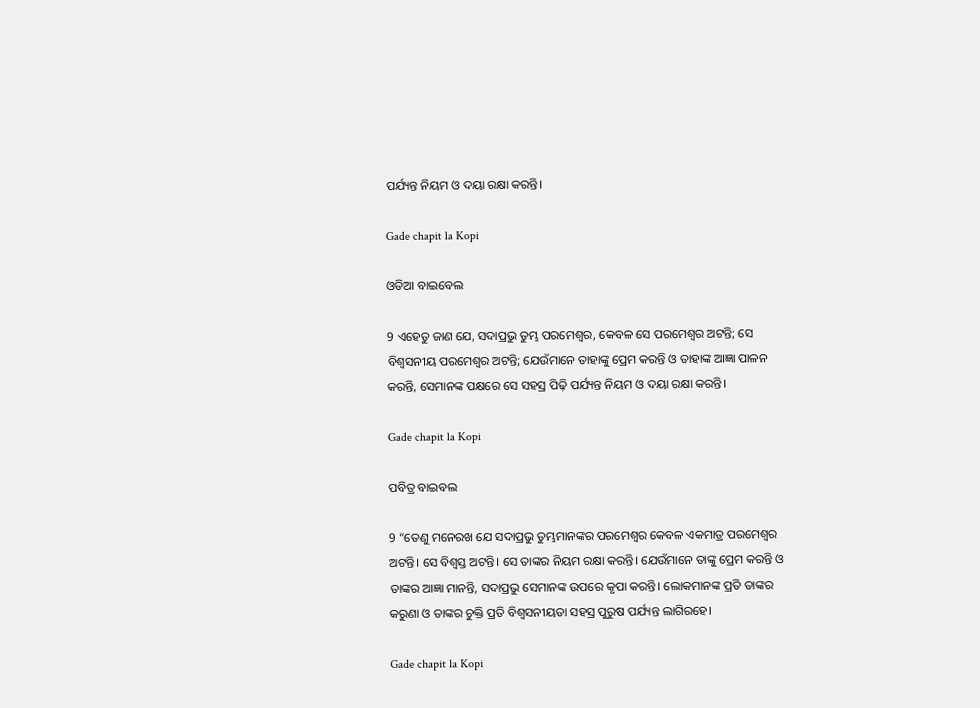ପର୍ଯ୍ୟନ୍ତ ନିୟମ ଓ ଦୟା ରକ୍ଷା କରନ୍ତି।

Gade chapit la Kopi

ଓଡିଆ ବାଇବେଲ

9 ଏହେତୁ ଜାଣ ଯେ, ସଦାପ୍ରଭୁ ତୁମ୍ଭ ପରମେଶ୍ୱର, କେବଳ ସେ ପରମେଶ୍ୱର ଅଟନ୍ତି; ସେ ବିଶ୍ୱସନୀୟ ପରମେଶ୍ୱର ଅଟନ୍ତି; ଯେଉଁମାନେ ତାହାଙ୍କୁ ପ୍ରେମ କରନ୍ତି ଓ ତାହାଙ୍କ ଆଜ୍ଞା ପାଳନ କରନ୍ତି, ସେମାନଙ୍କ ପକ୍ଷରେ ସେ ସହସ୍ର ପିଢ଼ି ପର୍ଯ୍ୟନ୍ତ ନିୟମ ଓ ଦୟା ରକ୍ଷା କରନ୍ତି।

Gade chapit la Kopi

ପବିତ୍ର ବାଇବଲ

9 “ତେଣୁ ମନେରଖ ଯେ ସଦାପ୍ରଭୁ ତୁମ୍ଭମାନଙ୍କର ପରମେଶ୍ୱର କେବଳ ଏକମାତ୍ର ପରମେଶ୍ୱର ଅଟନ୍ତି। ସେ ବିଶ୍ୱସ୍ତ ଅଟନ୍ତି। ସେ ତାଙ୍କର ନିୟମ ରକ୍ଷା କରନ୍ତି। ଯେଉଁମାନେ ତାଙ୍କୁ ପ୍ରେମ କରନ୍ତି ଓ ତାଙ୍କର ଆଜ୍ଞା ମାନନ୍ତି, ସଦାପ୍ରଭୁ ସେମାନଙ୍କ ଉପରେ କୃପା କରନ୍ତି। ଲୋକମାନଙ୍କ ପ୍ରତି ତାଙ୍କର କରୁଣା ଓ ତାଙ୍କର ଚୁକ୍ତି ପ୍ରତି ବିଶ୍ୱସନୀୟତା ସହସ୍ର ପୁରୁଷ ପର୍ଯ୍ୟନ୍ତ ଲାଗିରହେ।

Gade chapit la Kopi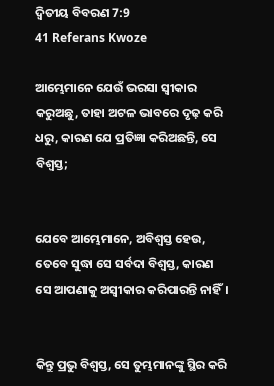ଦ୍ଵିତୀୟ ବିବରଣ 7:9
41 Referans Kwoze

ଆମ୍ଭେମାନେ ଯେଉଁ ଭରସା ସ୍ୱୀକାର କରୁଅଛୁ, ତାହା ଅଟଳ ଭାବରେ ଦୃଢ଼ କରି ଧରୁ, କାରଣ ଯେ ପ୍ରତିଜ୍ଞା କରିଅଛନ୍ତି, ସେ ବିଶ୍ୱସ୍ତ;


ଯେବେ ଆମ୍ଭେମାନେ, ଅବିଶ୍ୱସ୍ତ ହେଉ, ତେବେ ସୁଦ୍ଧା ସେ ସର୍ବଦା ବିଶ୍ୱସ୍ତ, କାରଣ ସେ ଆପଣାକୁ ଅସ୍ୱୀକାର କରିପାରନ୍ତି ନାହିଁ।


କିନ୍ତୁ ପ୍ରଭୁ ବିଶ୍ୱସ୍ତ, ସେ ତୁମ୍ଭମାନଙ୍କୁ ସ୍ଥିର କରି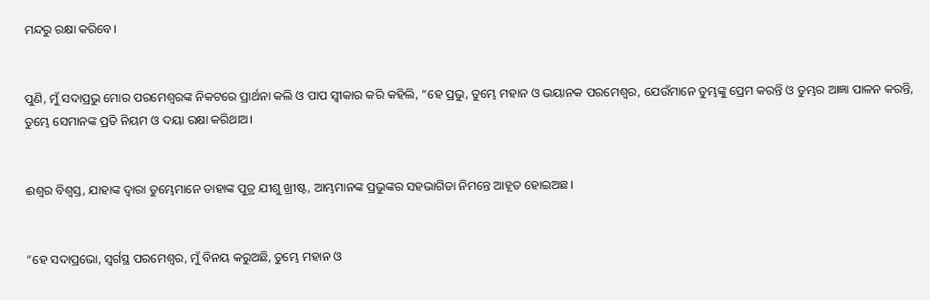ମନ୍ଦରୁ ରକ୍ଷା କରିବେ।


ପୁଣି, ମୁଁ ସଦାପ୍ରଭୁ ମୋର ପରମେଶ୍ୱରଙ୍କ ନିକଟରେ ପ୍ରାର୍ଥନା କଲି ଓ ପାପ ସ୍ୱୀକାର କରି କହିଲି, “ହେ ପ୍ରଭୁ, ତୁମ୍ଭେ ମହାନ ଓ ଭୟାନକ ପରମେଶ୍ୱର, ଯେଉଁମାନେ ତୁମ୍ଭଙ୍କୁ ପ୍ରେମ କରନ୍ତି ଓ ତୁମ୍ଭର ଆଜ୍ଞା ପାଳନ କରନ୍ତି, ତୁମ୍ଭେ ସେମାନଙ୍କ ପ୍ରତି ନିୟମ ଓ ଦୟା ରକ୍ଷା କରିଥାଅ।


ଈଶ୍ବର ବିଶ୍ୱସ୍ତ, ଯାହାଙ୍କ ଦ୍ୱାରା ତୁମ୍ଭେମାନେ ତାହାଙ୍କ ପୁତ୍ର ଯୀଶୁ ଖ୍ରୀଷ୍ଟ, ଆମ୍ଭମାନଙ୍କ ପ୍ରଭୁଙ୍କର ସହଭାଗିତା ନିମନ୍ତେ ଆହୂତ ହୋଇଅଛ।


“ହେ ସଦାପ୍ରଭୋ, ସ୍ୱର୍ଗସ୍ଥ ପରମେଶ୍ୱର, ମୁଁ ବିନୟ କରୁଅଛି, ତୁମ୍ଭେ ମହାନ ଓ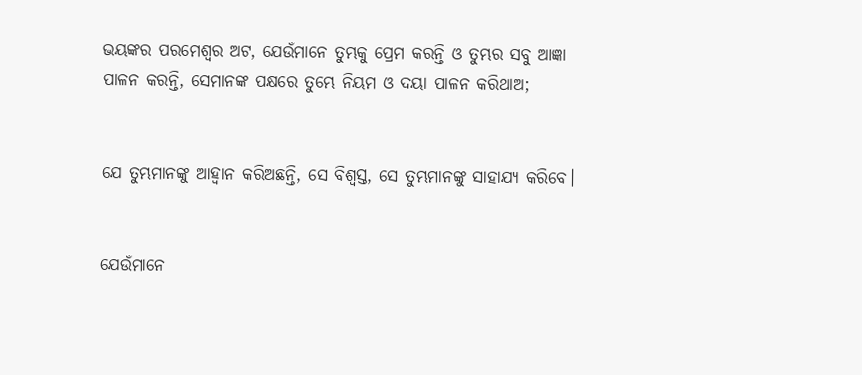ଭୟଙ୍କର ପରମେଶ୍ୱର ଅଟ, ଯେଉଁମାନେ ତୁମ୍ଭକୁ ପ୍ରେମ କରନ୍ତି ଓ ତୁମ୍ଭର ସବୁ ଆଜ୍ଞା ପାଳନ କରନ୍ତି, ସେମାନଙ୍କ ପକ୍ଷରେ ତୁମ୍ଭେ ନିୟମ ଓ ଦୟା ପାଳନ କରିଥାଅ;


ଯେ ତୁମ୍ଭମାନଙ୍କୁ ଆହ୍ୱାନ କରିଅଛନ୍ତି, ସେ ବିଶ୍ୱସ୍ତ, ସେ ତୁମ୍ଭମାନଙ୍କୁ ସାହାଯ୍ୟ କରିବେ।


ଯେଉଁମାନେ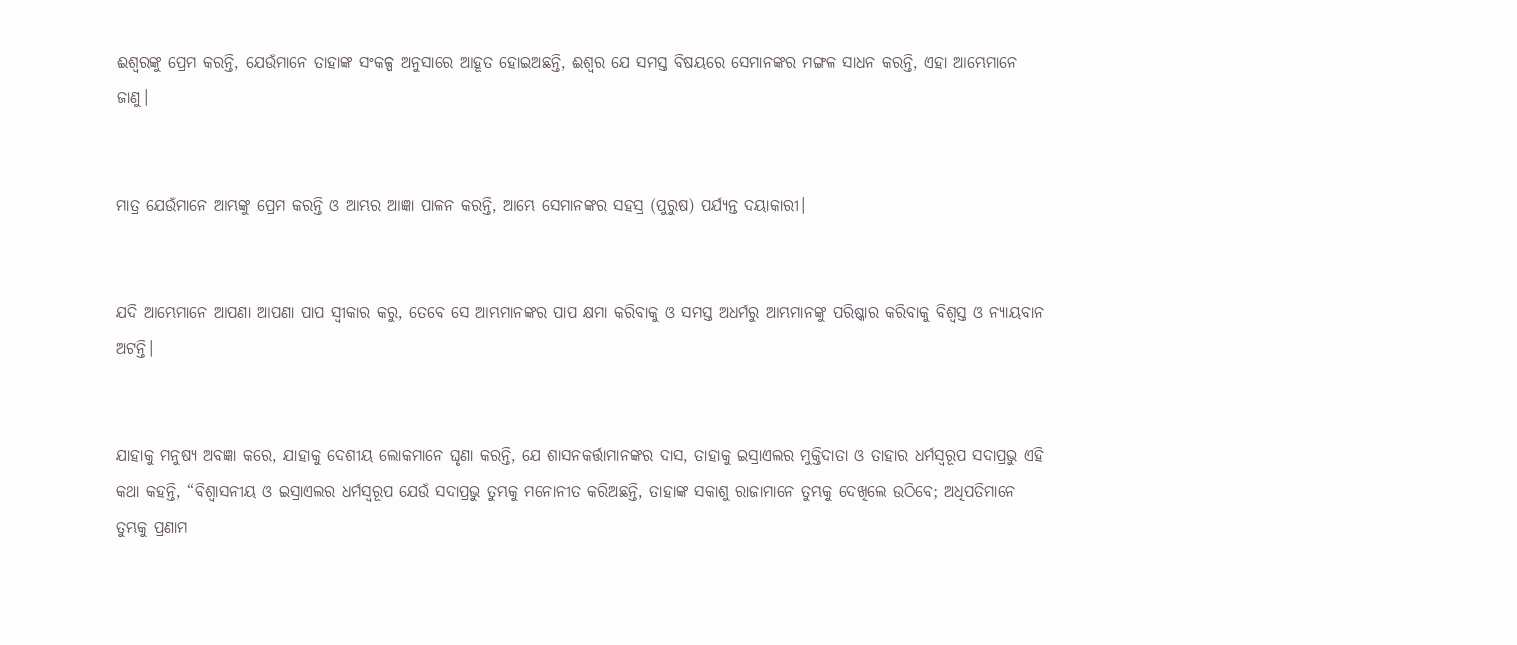ଈଶ୍ବରଙ୍କୁ ପ୍ରେମ କରନ୍ତି, ଯେଉଁମାନେ ତାହାଙ୍କ ସଂକଳ୍ପ ଅନୁସାରେ ଆହୂତ ହୋଇଅଛନ୍ତି, ଈଶ୍ବର ଯେ ସମସ୍ତ ବିଷୟରେ ସେମାନଙ୍କର ମଙ୍ଗଳ ସାଧନ କରନ୍ତି, ଏହା ଆମ୍ଭେମାନେ ଜାଣୁ।


ମାତ୍ର ଯେଉଁମାନେ ଆମ୍ଭଙ୍କୁ ପ୍ରେମ କରନ୍ତି ଓ ଆମ୍ଭର ଆଜ୍ଞା ପାଳନ କରନ୍ତି, ଆମ୍ଭେ ସେମାନଙ୍କର ସହସ୍ର (ପୁରୁଷ) ପର୍ଯ୍ୟନ୍ତ ଦୟାକାରୀ।


ଯଦି ଆମ୍ଭେମାନେ ଆପଣା ଆପଣା ପାପ ସ୍ୱୀକାର କରୁ, ତେବେ ସେ ଆମ୍ଭମାନଙ୍କର ପାପ କ୍ଷମା କରିବାକୁ ଓ ସମସ୍ତ ଅଧର୍ମରୁ ଆମ୍ଭମାନଙ୍କୁ ପରିଷ୍କାର କରିବାକୁ ବିଶ୍ୱସ୍ତ ଓ ନ୍ୟାୟବାନ ଅଟନ୍ତି।


ଯାହାକୁ ମନୁଷ୍ୟ ଅବଜ୍ଞା କରେ, ଯାହାକୁ ଦେଶୀୟ ଲୋକମାନେ ଘୃଣା କରନ୍ତି, ଯେ ଶାସନକର୍ତ୍ତାମାନଙ୍କର ଦାସ, ତାହାକୁ ଇସ୍ରାଏଲର ମୁକ୍ତିଦାତା ଓ ତାହାର ଧର୍ମସ୍ୱରୂପ ସଦାପ୍ରଭୁ ଏହି କଥା କହନ୍ତି, “ବିଶ୍ୱାସନୀୟ ଓ ଇସ୍ରାଏଲର ଧର୍ମସ୍ୱରୂପ ଯେଉଁ ସଦାପ୍ରଭୁ ତୁମ୍ଭକୁ ମନୋନୀତ କରିଅଛନ୍ତି, ତାହାଙ୍କ ସକାଶୁ ରାଜାମାନେ ତୁମ୍ଭକୁ ଦେଖିଲେ ଉଠିବେ; ଅଧିପତିମାନେ ତୁମ୍ଭକୁ ପ୍ରଣାମ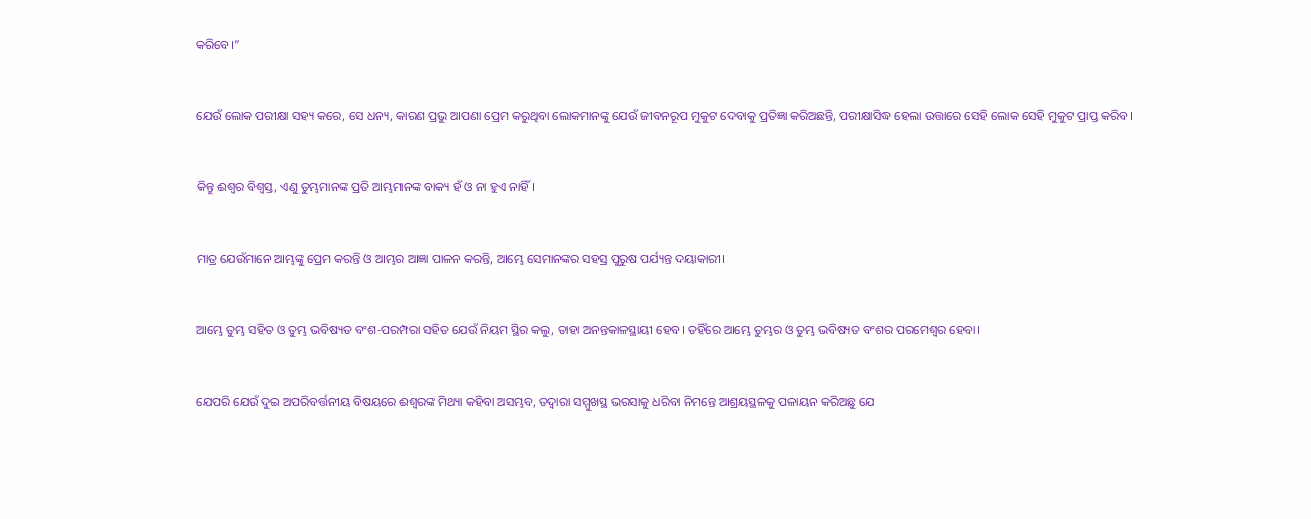କରିବେ।”


ଯେଉଁ ଲୋକ ପରୀକ୍ଷା ସହ୍ୟ କରେ, ସେ ଧନ୍ୟ, କାରଣ ପ୍ରଭୁ ଆପଣା ପ୍ରେମ କରୁଥିବା ଲୋକମାନଙ୍କୁ ଯେଉଁ ଜୀବନରୂପ ମୁକୁଟ ଦେବାକୁ ପ୍ରତିଜ୍ଞା କରିଅଛନ୍ତି, ପରୀକ୍ଷାସିଦ୍ଧ ହେଲା ଉତ୍ତାରେ ସେହି ଲୋକ ସେହି ମୁକୁଟ ପ୍ରାପ୍ତ କରିବ।


କିନ୍ତୁ ଈଶ୍ବର ବିଶ୍ୱସ୍ତ, ଏଣୁ ତୁମ୍ଭମାନଙ୍କ ପ୍ରତି ଆମ୍ଭମାନଙ୍କ ବାକ୍ୟ ହଁ ଓ ନା ହୁଏ ନାହିଁ।


ମାତ୍ର ଯେଉଁମାନେ ଆମ୍ଭଙ୍କୁ ପ୍ରେମ କରନ୍ତି ଓ ଆମ୍ଭର ଆଜ୍ଞା ପାଳନ କରନ୍ତି, ଆମ୍ଭେ ସେମାନଙ୍କର ସହସ୍ର ପୁରୁଷ ପର୍ଯ୍ୟନ୍ତ ଦୟାକାରୀ।


ଆମ୍ଭେ ତୁମ୍ଭ ସହିତ ଓ ତୁମ୍ଭ ଭବିଷ୍ୟତ ବଂଶ-ପରମ୍ପରା ସହିତ ଯେଉଁ ନିୟମ ସ୍ଥିର କଲୁ, ତାହା ଅନନ୍ତକାଳସ୍ଥାୟୀ ହେବ। ତହିଁରେ ଆମ୍ଭେ ତୁମ୍ଭର ଓ ତୁମ୍ଭ ଭବିଷ୍ୟତ ବଂଶର ପରମେଶ୍ୱର ହେବା।


ଯେପରି ଯେଉଁ ଦୁଇ ଅପରିବର୍ତ୍ତନୀୟ ବିଷୟରେ ଈଶ୍ବରଙ୍କ ମିଥ୍ୟା କହିବା ଅସମ୍ଭବ, ତଦ୍ୱାରା ସମ୍ମୁଖସ୍ଥ ଭରସାକୁ ଧରିବା ନିମନ୍ତେ ଆଶ୍ରୟସ୍ଥଳକୁ ପଳାୟନ କରିଅଛୁ ଯେ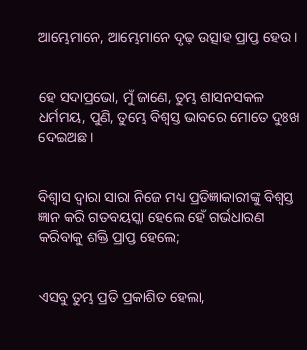ଆମ୍ଭେମାନେ, ଆମ୍ଭେମାନେ ଦୃଢ଼ ଉତ୍ସାହ ପ୍ରାପ୍ତ ହେଉ।


ହେ ସଦାପ୍ରଭୋ, ମୁଁ ଜାଣେ, ତୁମ୍ଭ ଶାସନସକଳ ଧର୍ମମୟ, ପୁଣି, ତୁମ୍ଭେ ବିଶ୍ୱସ୍ତ ଭାବରେ ମୋତେ ଦୁଃଖ ଦେଇଅଛ।


ବିଶ୍ୱାସ ଦ୍ୱାରା ସାରା ନିଜେ ମଧ୍ୟ ପ୍ରତିଜ୍ଞାକାରୀଙ୍କୁ ବିଶ୍ୱସ୍ତ ଜ୍ଞାନ କରି ଗତବୟସ୍କା ହେଲେ ହେଁ ଗର୍ଭଧାରଣ କରିବାକୁ ଶକ୍ତି ପ୍ରାପ୍ତ ହେଲେ;


ଏସବୁ ତୁମ୍ଭ ପ୍ରତି ପ୍ରକାଶିତ ହେଲା,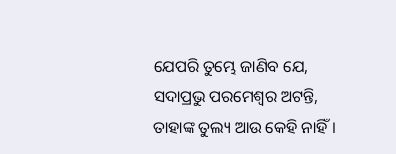ଯେପରି ତୁମ୍ଭେ ଜାଣିବ ଯେ, ସଦାପ୍ରଭୁ ପରମେଶ୍ୱର ଅଟନ୍ତି, ତାହାଙ୍କ ତୁଲ୍ୟ ଆଉ କେହି ନାହିଁ।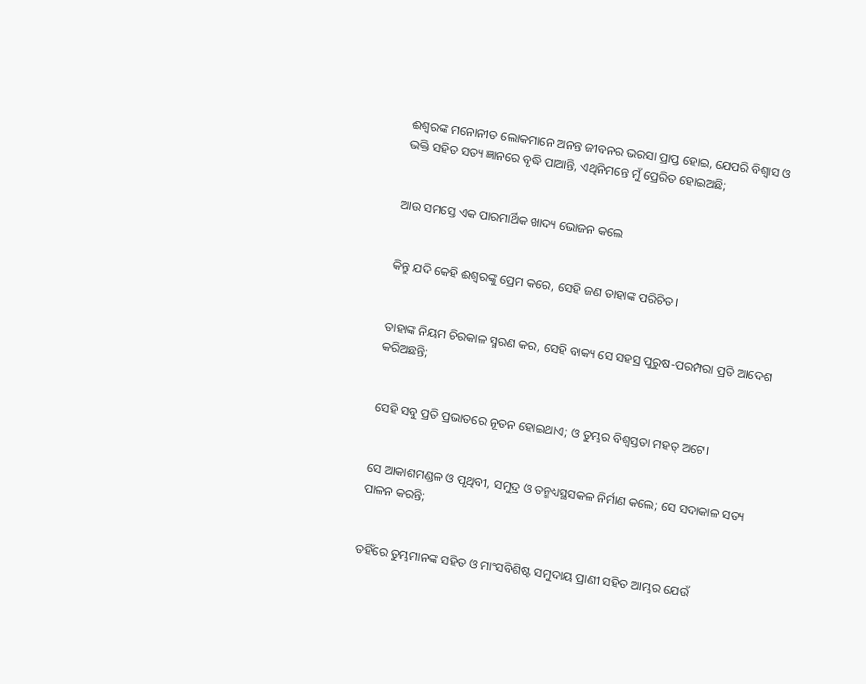ଈଶ୍ବରଙ୍କ ମନୋନୀତ ଲୋକମାନେ ଅନନ୍ତ ଜୀବନର ଭରସା ପ୍ରାପ୍ତ ହୋଇ, ଯେପରି ବିଶ୍ଵାସ ଓ ଭକ୍ତି ସହିତ ସତ୍ୟ ଜ୍ଞାନରେ ବୃଦ୍ଧି ପାଆନ୍ତି, ଏଥିନିମନ୍ତେ ମୁଁ ପ୍ରେରିତ ହୋଇଅଛି;


ଆଉ ସମସ୍ତେ ଏକ ପାରମାର୍ଥିକ ଖାଦ୍ୟ ଭୋଜନ କଲେ


କିନ୍ତୁ ଯଦି କେହି ଈଶ୍ବରଙ୍କୁ ପ୍ରେମ କରେ, ସେହି ଜଣ ତାହାଙ୍କ ପରିଚିତ।


ତାହାଙ୍କ ନିୟମ ଚିରକାଳ ସ୍ମରଣ କର, ସେହି ବାକ୍ୟ ସେ ସହସ୍ର ପୁରୁଷ-ପରମ୍ପରା ପ୍ରତି ଆଦେଶ କରିଅଛନ୍ତି;


ସେହି ସବୁ ପ୍ରତି ପ୍ରଭାତରେ ନୂତନ ହୋଇଥାଏ; ଓ ତୁମ୍ଭର ବିଶ୍ୱସ୍ତତା ମହତ୍ ଅଟେ।


ସେ ଆକାଶମଣ୍ଡଳ ଓ ପୃଥିବୀ, ସମୁଦ୍ର ଓ ତନ୍ମଧ୍ୟସ୍ଥସକଳ ନିର୍ମାଣ କଲେ; ସେ ସଦାକାଳ ସତ୍ୟ ପାଳନ କରନ୍ତି;


ତହିଁରେ ତୁମ୍ଭମାନଙ୍କ ସହିତ ଓ ମାଂସବିଶିଷ୍ଟ ସମୁଦାୟ ପ୍ରାଣୀ ସହିତ ଆମ୍ଭର ଯେଉଁ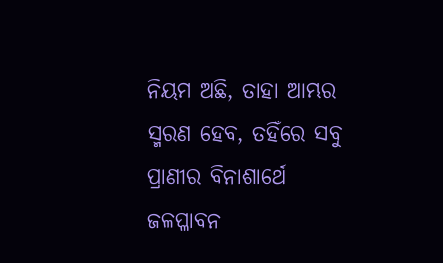ନିୟମ ଅଛି, ତାହା ଆମ୍ଭର ସ୍ମରଣ ହେବ, ତହିଁରେ ସବୁ ପ୍ରାଣୀର ବିନାଶାର୍ଥେ ଜଳପ୍ଳାବନ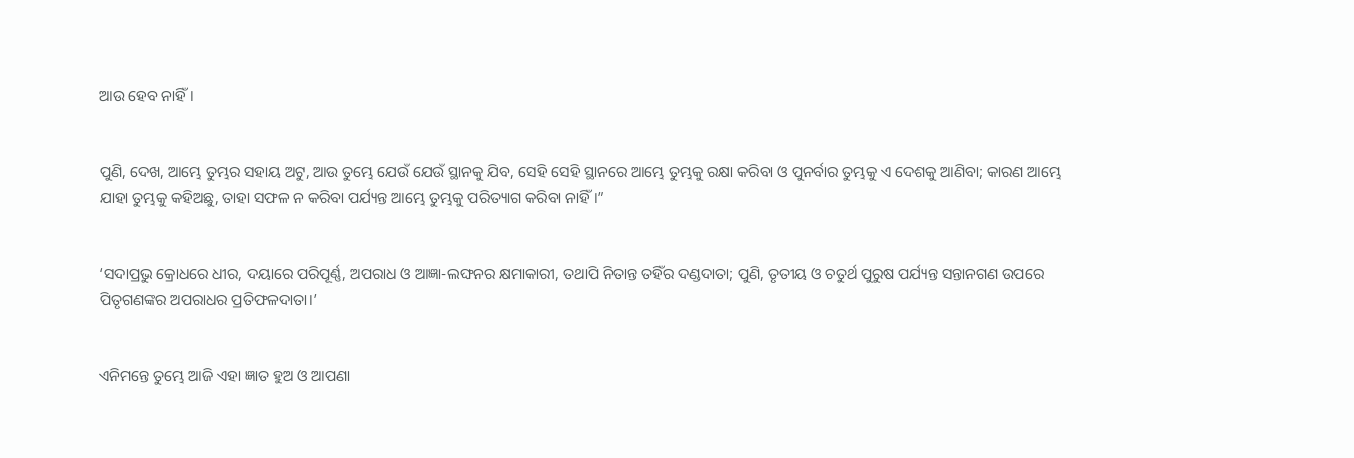ଆଉ ହେବ ନାହିଁ।


ପୁଣି, ଦେଖ, ଆମ୍ଭେ ତୁମ୍ଭର ସହାୟ ଅଟୁ, ଆଉ ତୁମ୍ଭେ ଯେଉଁ ଯେଉଁ ସ୍ଥାନକୁ ଯିବ, ସେହି ସେହି ସ୍ଥାନରେ ଆମ୍ଭେ ତୁମ୍ଭକୁ ରକ୍ଷା କରିବା ଓ ପୁନର୍ବାର ତୁମ୍ଭକୁ ଏ ଦେଶକୁ ଆଣିବା; କାରଣ ଆମ୍ଭେ ଯାହା ତୁମ୍ଭକୁ କହିଅଛୁ, ତାହା ସଫଳ ନ କରିବା ପର୍ଯ୍ୟନ୍ତ ଆମ୍ଭେ ତୁମ୍ଭକୁ ପରିତ୍ୟାଗ କରିବା ନାହିଁ।”


‘ସଦାପ୍ରଭୁ କ୍ରୋଧରେ ଧୀର, ଦୟାରେ ପରିପୂର୍ଣ୍ଣ, ଅପରାଧ ଓ ଆଜ୍ଞା-ଲଙ୍ଘନର କ୍ଷମାକାରୀ, ତଥାପି ନିତାନ୍ତ ତହିଁର ଦଣ୍ଡଦାତା; ପୁଣି, ତୃତୀୟ ଓ ଚତୁର୍ଥ ପୁରୁଷ ପର୍ଯ୍ୟନ୍ତ ସନ୍ତାନଗଣ ଉପରେ ପିତୃଗଣଙ୍କର ଅପରାଧର ପ୍ରତିଫଳଦାତା।’


ଏନିମନ୍ତେ ତୁମ୍ଭେ ଆଜି ଏହା ଜ୍ଞାତ ହୁଅ ଓ ଆପଣା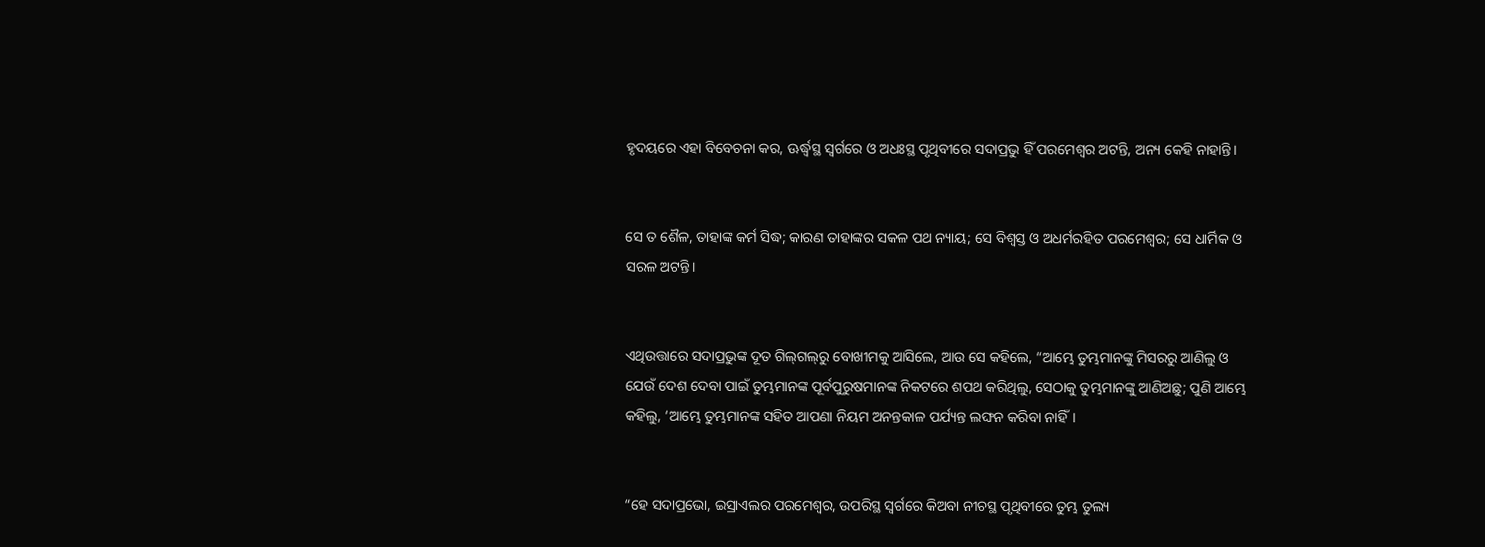ହୃଦୟରେ ଏହା ବିବେଚନା କର, ଊର୍ଦ୍ଧ୍ୱସ୍ଥ ସ୍ୱର୍ଗରେ ଓ ଅଧଃସ୍ଥ ପୃଥିବୀରେ ସଦାପ୍ରଭୁ ହିଁ ପରମେଶ୍ୱର ଅଟନ୍ତି, ଅନ୍ୟ କେହି ନାହାନ୍ତି।


ସେ ତ ଶୈଳ, ତାହାଙ୍କ କର୍ମ ସିଦ୍ଧ; କାରଣ ତାହାଙ୍କର ସକଳ ପଥ ନ୍ୟାୟ; ସେ ବିଶ୍ୱସ୍ତ ଓ ଅଧର୍ମରହିତ ପରମେଶ୍ୱର; ସେ ଧାର୍ମିକ ଓ ସରଳ ଅଟନ୍ତି।


ଏଥିଉତ୍ତାରେ ସଦାପ୍ରଭୁଙ୍କ ଦୂତ ଗିଲ୍‍ଗଲ୍‍ରୁ ବୋଖୀମକୁ ଆସିଲେ, ଆଉ ସେ କହିଲେ, “ଆମ୍ଭେ ତୁମ୍ଭମାନଙ୍କୁ ମିସରରୁ ଆଣିଲୁ ଓ ଯେଉଁ ଦେଶ ଦେବା ପାଇଁ ତୁମ୍ଭମାନଙ୍କ ପୂର୍ବପୁରୁଷମାନଙ୍କ ନିକଟରେ ଶପଥ କରିଥିଲୁ, ସେଠାକୁ ତୁମ୍ଭମାନଙ୍କୁ ଆଣିଅଛୁ; ପୁଣି ଆମ୍ଭେ କହିଲୁ, ‘ଆମ୍ଭେ ତୁମ୍ଭମାନଙ୍କ ସହିତ ଆପଣା ନିୟମ ଅନନ୍ତକାଳ ପର୍ଯ୍ୟନ୍ତ ଲଙ୍ଘନ କରିବା ନାହିଁ।


“ହେ ସଦାପ୍ରଭୋ, ଇସ୍ରାଏଲର ପରମେଶ୍ୱର, ଉପରିସ୍ଥ ସ୍ୱର୍ଗରେ କିଅବା ନୀଚସ୍ଥ ପୃଥିବୀରେ ତୁମ୍ଭ ତୁଲ୍ୟ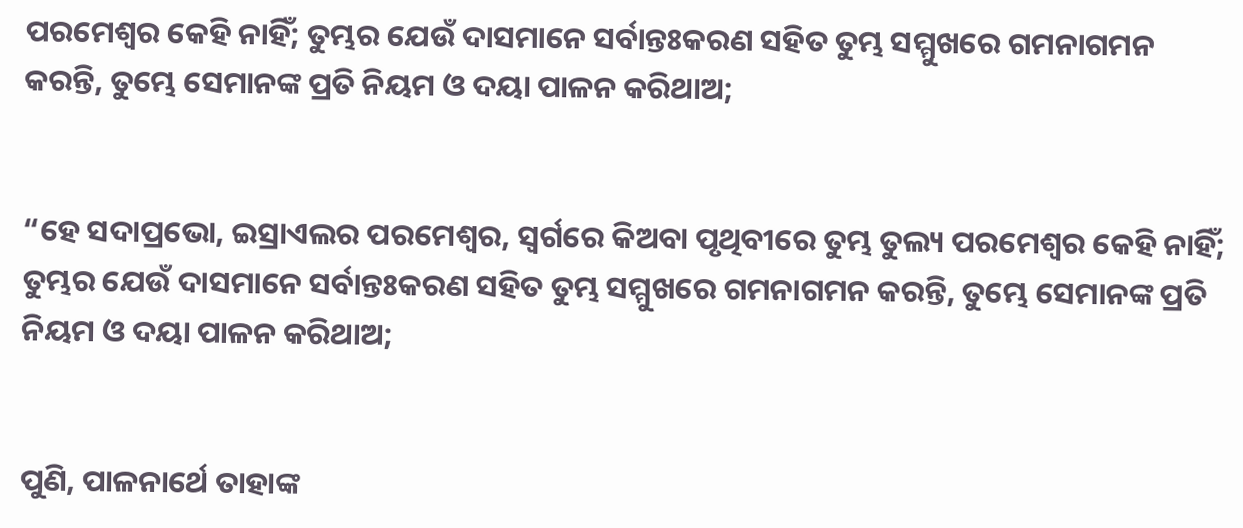ପରମେଶ୍ୱର କେହି ନାହିଁ; ତୁମ୍ଭର ଯେଉଁ ଦାସମାନେ ସର୍ବାନ୍ତଃକରଣ ସହିତ ତୁମ୍ଭ ସମ୍ମୁଖରେ ଗମନାଗମନ କରନ୍ତି, ତୁମ୍ଭେ ସେମାନଙ୍କ ପ୍ରତି ନିୟମ ଓ ଦୟା ପାଳନ କରିଥାଅ;


“ହେ ସଦାପ୍ରଭୋ, ଇସ୍ରାଏଲର ପରମେଶ୍ୱର, ସ୍ୱର୍ଗରେ କିଅବା ପୃଥିବୀରେ ତୁମ୍ଭ ତୁଲ୍ୟ ପରମେଶ୍ୱର କେହି ନାହିଁ; ତୁମ୍ଭର ଯେଉଁ ଦାସମାନେ ସର୍ବାନ୍ତଃକରଣ ସହିତ ତୁମ୍ଭ ସମ୍ମୁଖରେ ଗମନାଗମନ କରନ୍ତି, ତୁମ୍ଭେ ସେମାନଙ୍କ ପ୍ରତି ନିୟମ ଓ ଦୟା ପାଳନ କରିଥାଅ;


ପୁଣି, ପାଳନାର୍ଥେ ତାହାଙ୍କ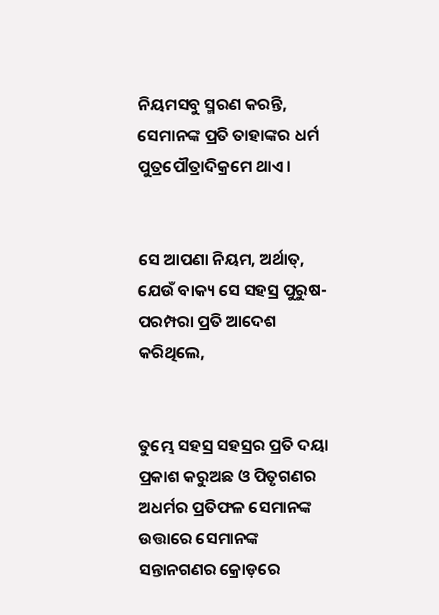ନିୟମସବୁ ସ୍ମରଣ କରନ୍ତି, ସେମାନଙ୍କ ପ୍ରତି ତାହାଙ୍କର ଧର୍ମ ପୁତ୍ରପୌତ୍ରାଦିକ୍ରମେ ଥାଏ।


ସେ ଆପଣା ନିୟମ, ଅର୍ଥାତ୍‍, ଯେଉଁ ବାକ୍ୟ ସେ ସହସ୍ର ପୁରୁଷ-ପରମ୍ପରା ପ୍ରତି ଆଦେଶ କରିଥିଲେ,


ତୁମ୍ଭେ ସହସ୍ର ସହସ୍ରର ପ୍ରତି ଦୟା ପ୍ରକାଶ କରୁଅଛ ଓ ପିତୃଗଣର ଅଧର୍ମର ପ୍ରତିଫଳ ସେମାନଙ୍କ ଉତ୍ତାରେ ସେମାନଙ୍କ ସନ୍ତାନଗଣର କ୍ରୋଡ଼ରେ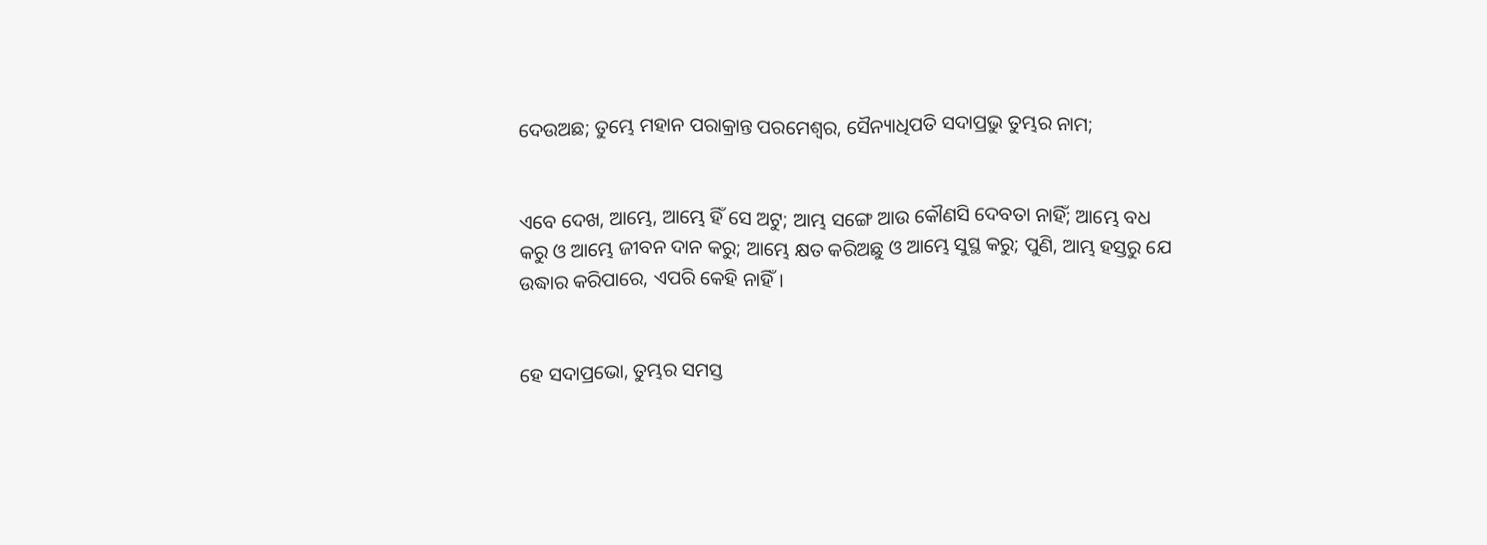ଦେଉଅଛ; ତୁମ୍ଭେ ମହାନ ପରାକ୍ରାନ୍ତ ପରମେଶ୍ୱର, ସୈନ୍ୟାଧିପତି ସଦାପ୍ରଭୁ ତୁମ୍ଭର ନାମ;


ଏବେ ଦେଖ, ଆମ୍ଭେ, ଆମ୍ଭେ ହିଁ ସେ ଅଟୁ; ଆମ୍ଭ ସଙ୍ଗେ ଆଉ କୌଣସି ଦେବତା ନାହିଁ; ଆମ୍ଭେ ବଧ କରୁ ଓ ଆମ୍ଭେ ଜୀବନ ଦାନ କରୁ; ଆମ୍ଭେ କ୍ଷତ କରିଅଛୁ ଓ ଆମ୍ଭେ ସୁସ୍ଥ କରୁ; ପୁଣି, ଆମ୍ଭ ହସ୍ତରୁ ଯେ ଉଦ୍ଧାର କରିପାରେ, ଏପରି କେହି ନାହିଁ।


ହେ ସଦାପ୍ରଭୋ, ତୁମ୍ଭର ସମସ୍ତ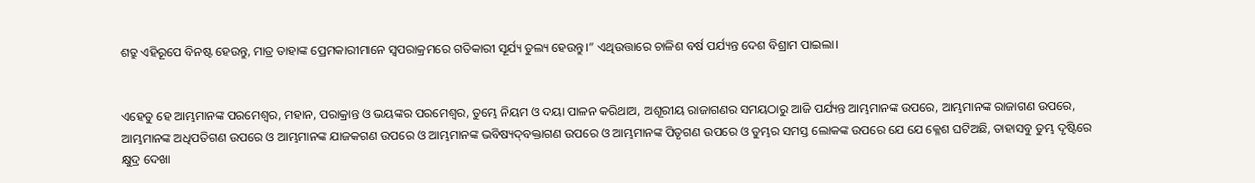ଶତ୍ରୁ ଏହିରୂପେ ବିନଷ୍ଟ ହେଉନ୍ତୁ, ମାତ୍ର ତାହାଙ୍କ ପ୍ରେମକାରୀମାନେ ସ୍ୱପରାକ୍ରମରେ ଗତିକାରୀ ସୂର୍ଯ୍ୟ ତୁଲ୍ୟ ହେଉନ୍ତୁ।” ଏଥିଉତ୍ତାରେ ଚାଳିଶ ବର୍ଷ ପର୍ଯ୍ୟନ୍ତ ଦେଶ ବିଶ୍ରାମ ପାଇଲା।


ଏହେତୁ ହେ ଆମ୍ଭମାନଙ୍କ ପରମେଶ୍ୱର, ମହାନ, ପରାକ୍ରାନ୍ତ ଓ ଭୟଙ୍କର ପରମେଶ୍ୱର, ତୁମ୍ଭେ ନିୟମ ଓ ଦୟା ପାଳନ କରିଥାଅ, ଅଶୂରୀୟ ରାଜାଗଣର ସମୟଠାରୁ ଆଜି ପର୍ଯ୍ୟନ୍ତ ଆମ୍ଭମାନଙ୍କ ଉପରେ, ଆମ୍ଭମାନଙ୍କ ରାଜାଗଣ ଉପରେ, ଆମ୍ଭମାନଙ୍କ ଅଧିପତିଗଣ ଉପରେ ଓ ଆମ୍ଭମାନଙ୍କ ଯାଜକଗଣ ଉପରେ ଓ ଆମ୍ଭମାନଙ୍କ ଭବିଷ୍ୟଦ୍‍ବକ୍ତାଗଣ ଉପରେ ଓ ଆମ୍ଭମାନଙ୍କ ପିତୃଗଣ ଉପରେ ଓ ତୁମ୍ଭର ସମସ୍ତ ଲୋକଙ୍କ ଉପରେ ଯେ ଯେ କ୍ଳେଶ ଘଟିଅଛି, ତାହାସବୁ ତୁମ୍ଭ ଦୃଷ୍ଟିରେ କ୍ଷୁଦ୍ର ଦେଖା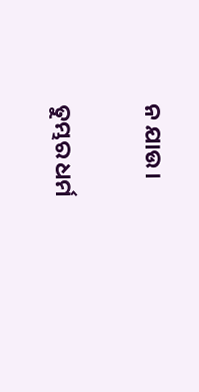ନ ଯାଉ।


ତୁମ୍ଭର ଧର୍ମ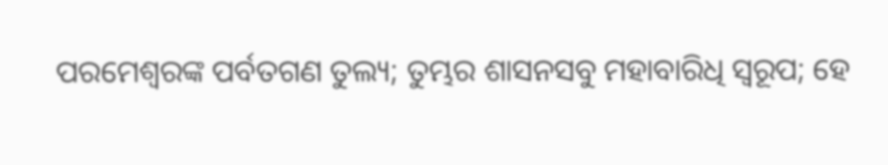ପରମେଶ୍ୱରଙ୍କ ପର୍ବତଗଣ ତୁଲ୍ୟ; ତୁମ୍ଭର ଶାସନସବୁ ମହାବାରିଧି ସ୍ୱରୂପ; ହେ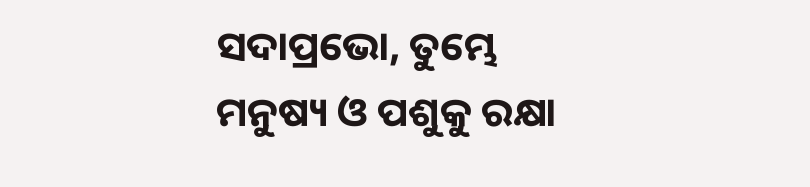ସଦାପ୍ରଭୋ, ତୁମ୍ଭେ ମନୁଷ୍ୟ ଓ ପଶୁକୁ ରକ୍ଷା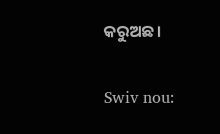କରୁଅଛ।


Swiv nou: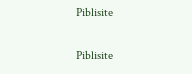Piblisite


Piblisite